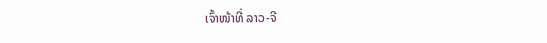ເຈົ້າໜ້າທີ່ ລາວ-ຈີ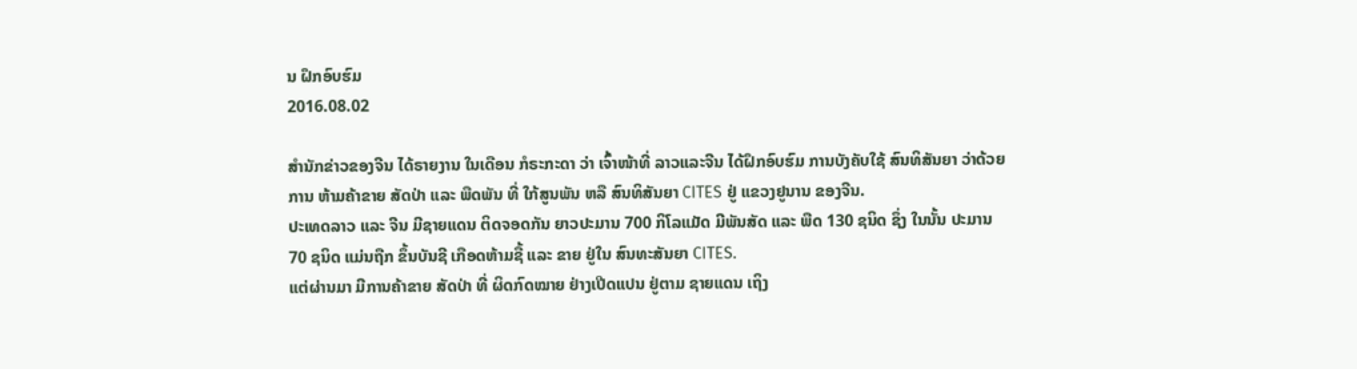ນ ຝຶກອົບຮົມ
2016.08.02

ສຳນັກຂ່າວຂອງຈີນ ໄດ້ຣາຍງານ ໃນເດືອນ ກໍຣະກະດາ ວ່າ ເຈົ້າໜ້າທີ່ ລາວແລະຈີນ ໄດ້ຝຶກອົບຮົມ ການບັງຄັບໃຊ້ ສົນທິສັນຍາ ວ່າດ້ວຍການ ຫ້າມຄ້າຂາຍ ສັດປ່າ ແລະ ພືດພັນ ທີ່ ໃກ້ສູນພັນ ຫລື ສົນທິສັນຍາ CITES ຢູ່ ແຂວງຢູນານ ຂອງຈີນ.
ປະເທດລາວ ແລະ ຈີນ ມີຊາຍແດນ ຕິດຈອດກັນ ຍາວປະມານ 700 ກິໂລແມັດ ມີພັນສັດ ແລະ ພືດ 130 ຊນິດ ຊຶ່ງ ໃນນັ້ນ ປະມານ 70 ຊນິດ ແມ່ນຖືກ ຂຶ້ນບັນຊີ ເກືອດຫ້າມຊື້ ແລະ ຂາຍ ຢູ່ໃນ ສົນທະສັນຍາ CITES.
ແຕ່ຜ່ານມາ ມີການຄ້າຂາຍ ສັດປ່າ ທີ່ ຜິດກົດໝາຍ ຢ່າງເປີດແປນ ຢູ່ຕາມ ຊາຍແດນ ເຖິງ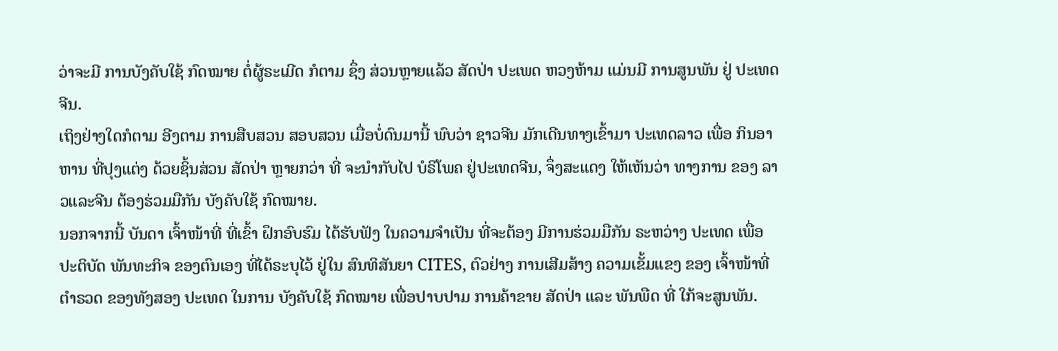ວ່າຈະມີ ການບັງຄັບໃຊ້ ກົດໝາຍ ຕໍ່ຜູ້ຣະເມີດ ກໍຕາມ ຊຶ່ງ ສ່ວນຫຼາຍແລ້ວ ສັດປ່າ ປະເພດ ຫວງຫ້າມ ແມ່ນມີ ການສູນພັນ ຢູ່ ປະເທດຈີນ.
ເຖິງຢ່າງໃດກໍຕາມ ອີງຕາມ ການສືບສວນ ສອບສວນ ເມື່ອບໍ່ດົນມານີ້ ພົບວ່າ ຊາວຈີນ ມັກເດີນທາງເຂົ້າມາ ປະເທດລາວ ເພື່ອ ກິນອາຫານ ທີ່ປຸງແຕ່ງ ດ້ວຍຊິ້ນສ່ວນ ສັດປ່າ ຫຼາຍກວ່າ ທີ່ ຈະນຳກັບໄປ ບໍຣິໂພຄ ຢູ່ປະເທດຈີນ, ຈຶ່ງສະແດງ ໃຫ້ເຫັນວ່າ ທາງການ ຂອງ ລາວແລະຈີນ ຕ້ອງຮ່ວມມືກັນ ບັງຄັບໃຊ້ ກົດໝາຍ.
ນອກຈາກນີ້ ບັນດາ ເຈົ້າໜ້າທີ່ ທີ່ເຂົ້າ ຝຶກອົບຮົມ ໄດ້ຮັບຟັງ ໃນຄວາມຈຳເປັນ ທີ່ຈະຕ້ອງ ມີການຮ່ວມມືກັນ ຣະຫວ່າງ ປະເທດ ເພື່ອ ປະຕິບັດ ພັນທະກິຈ ຂອງຕົນເອງ ທີ່ໄດ້ຣະບຸໄວ້ ຢູ່ໃນ ສົນທິສັນຍາ CITES, ຕົວຢ່າງ ການເສີມສ້າງ ຄວາມເຂັ້ມແຂງ ຂອງ ເຈົ້າໜ້າທີ່ ຕຳຣວດ ຂອງທັງສອງ ປະເທດ ໃນການ ບັງຄັບໃຊ້ ກົດໝາຍ ເພື່ອປາບປາມ ການຄ້າຂາຍ ສັດປ່າ ແລະ ພັນພືດ ທີ່ ໃກ້ຈະສູນພັນ.